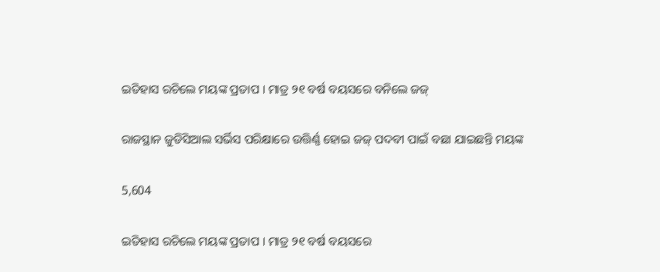ଇତିହାସ ରଚିଲେ ମୟଙ୍କ ପ୍ରତାପ । ମାତ୍ର ୨୧ ବର୍ଷ ବୟସରେ ବନିଲେ ଜଜ୍

ରାଜସ୍ଥାନ ଜୁଡିସିଆଲ ସର୍ଭିସ ପରିକ୍ଷାରେ ଉତ୍ତିର୍ଣ୍ଣ ହୋଇ ଜଜ୍ ପଦବୀ ପାଇଁ ବଛା ଯାଇଛନ୍ତି ମୟଙ୍କ

5,604

ଇତିହାସ ରଚିଲେ ମୟଙ୍କ ପ୍ରତାପ । ମାତ୍ର ୨୧ ବର୍ଷ ବୟସରେ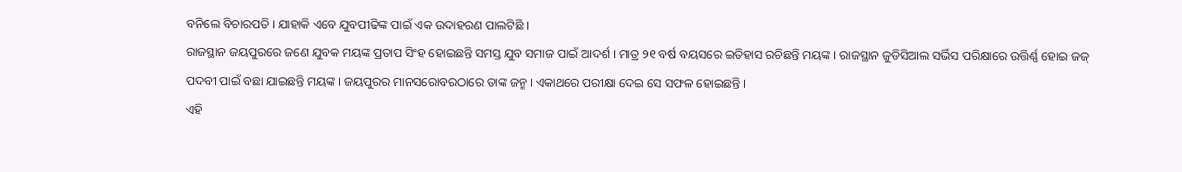ବନିଲେ ବିଚାରପତି । ଯାହାକି ଏବେ ଯୁବପୀଢିଙ୍କ ପାଇଁ ଏକ ଉଦାହରଣ ପାଲଟିଛି ।
ରାଜସ୍ଥାନ ଜୟପୁରରେ ଜଣେ ଯୁବକ ମୟଙ୍କ ପ୍ରତାପ ସିଂହ ହୋଇଛନ୍ତି ସମସ୍ତ ଯୁବ ସମାଜ ପାଇଁ ଆଦର୍ଶ । ମାତ୍ର ୨୧ ବର୍ଷ ବୟସରେ ଇତିହାସ ରଚିଛନ୍ତି ମୟଙ୍କ । ରାଜସ୍ଥାନ ଜୁଡିସିଆଲ ସର୍ଭିସ ପରିକ୍ଷାରେ ଉତ୍ତିର୍ଣ୍ଣ ହୋଇ ଜଜ୍ ପଦବୀ ପାଇଁ ବଛା ଯାଇଛନ୍ତି ମୟଙ୍କ । ଜୟପୁରର ମାନସରୋବରଠାରେ ତାଙ୍କ ଜନ୍ମ । ଏକାଥରେ ପରୀକ୍ଷା ଦେଇ ସେ ସଫଳ ହୋଇଛନ୍ତି ।
ଏହି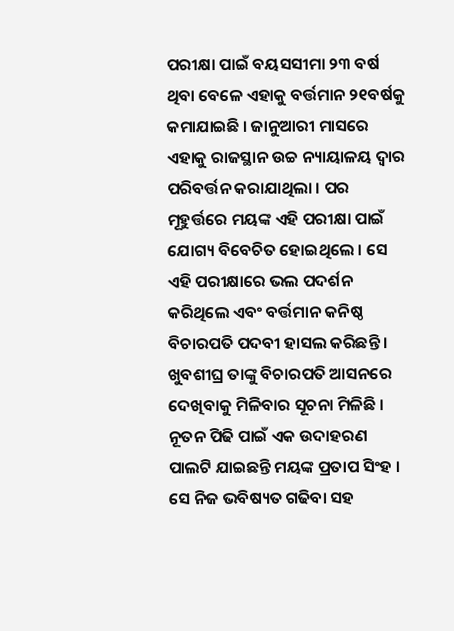ପରୀକ୍ଷା ପାଇଁ ବୟସସୀମା ୨୩ ବର୍ଷ ଥିବା ବେଳେ ଏହାକୁ ବର୍ତ୍ତମାନ ୨୧ବର୍ଷକୁ କମାଯାଇଛି । ଜାନୁଆରୀ ମାସରେ ଏହାକୁ ରାଜସ୍ଥାନ ଉଚ୍ଚ ନ୍ୟାୟାଳୟ ଦ୍ୱାର ପରିବର୍ତ୍ତନ କରାଯାଥିଲା । ପର ମୂହୁର୍ତ୍ତରେ ମୟଙ୍କ ଏହି ପରୀକ୍ଷା ପାଇଁ ଯୋଗ୍ୟ ବିବେଚିତ ହୋଇଥିଲେ । ସେ ଏହି ପରୀକ୍ଷାରେ ଭଲ ପଦର୍ଶନ କରିଥିଲେ ଏବଂ ବର୍ତ୍ତମାନ କନିଷ୍ଠ ବିଚାରପତି ପଦବୀ ହାସଲ କରିଛନ୍ତି । ଖୁବଶୀଘ୍ର ତାଙ୍କୁ ବିଚାରପତି ଆସନରେ ଦେଖିବାକୁ ମିଳିବାର ସୂଚନା ମିଳିଛି । ନୂତନ ପିଢି ପାଇଁ ଏକ ଉଦାହରଣ ପାଲଟି ଯାଇଛନ୍ତି ମୟଙ୍କ ପ୍ରତାପ ସିଂହ । ସେ ନିଜ ଭବିଷ୍ୟତ ଗଢିବା ସହ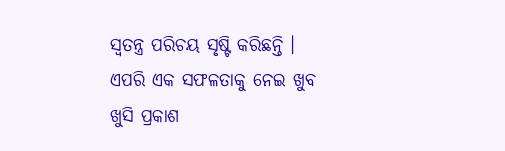ସ୍ୱତନ୍ତ୍ର ପରିଚୟ ସୃଷ୍ଟି କରିଛନ୍ତି । ଏପରି ଏକ ସଫଳତାକୁ ନେଇ ଖୁବ ଖୁସି ପ୍ରକାଶ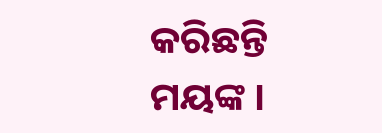କରିଛନ୍ତି ମୟଙ୍କ ।